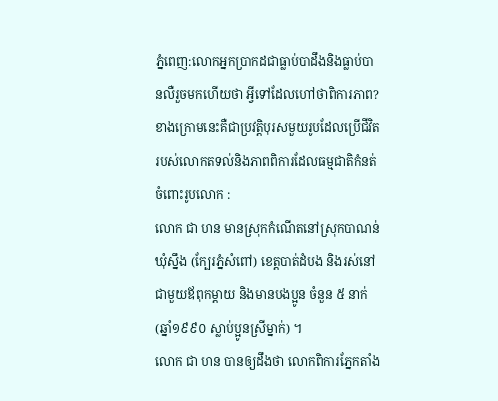ភ្នំពេញ:លោកអ្នកប្រាកដជាធ្លាប់បាដឹងនិងធ្លាប់បានលឺរួចមកហើយថា អ្វីទៅដែលហៅថាពិការភាព? ខាងក្រោមនេះគឺជាប្រវត្តិបុរសមួយរូបដែលប្រើជីវិតរបស់លោកតទល់និងភាពពិការដែលធម្មជាតិកំនត់
ចំពោះរូបលោក :
លោក ជា ហន មានស្រុកកំណើតនៅស្រុកបាណន់ ឃុំស្នឹង (ក្បែរភ្នំសំពៅ) ខេត្តបាត់ដំបង និងរស់នៅជាមួយឪពុកម្តាយ និងមានបងប្អូន ចំនួន ៥ នាក់ (ឆ្នាំ១៩៩០ ស្លាប់ប្អូនស្រីម្នាក់) ។
លោក ជា ហន បានឲ្យដឹងថា លោកពិការភ្នែកតាំង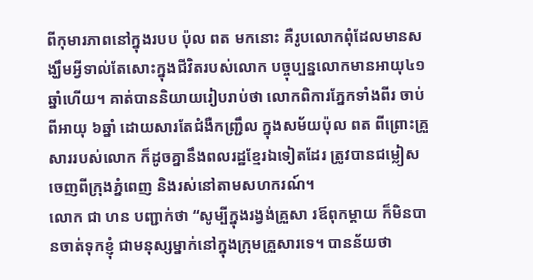ពីកុមារភាពនៅក្នុងរបប ប៉ុល ពត មកនោះ គឺរូបលោកពុំដែលមានសង្ឃឹមអ្វីទាល់តែសោះក្នុងជីវិតរបស់លោក បច្ចុប្បន្នលោកមានអាយុ៤១ឆ្នាំហើយ។ គាត់បាននិយាយរៀបរាប់ថា លោកពិការភ្នែកទាំងពីរ ចាប់ពីអាយុ ៦ឆ្នាំ ដោយសារតែជំងឺកញ្ជ្រឹល ក្នុងសម័យប៉ុល ពត ពីព្រោះគ្រួសាររបស់លោក ក៏ដូចគ្នានឹងពលរដ្ឋខ្មែរឯទៀតដែរ ត្រូវបានជម្លៀសចេញពីក្រុងភ្នំពេញ និងរស់នៅតាមសហករណ៍។
លោក ជា ហន បញ្ជាក់ថា “សូម្បីក្នុងរង្វង់គ្រួសា រឪពុកម្តាយ ក៏មិនបានចាត់ទុកខ្ញុំ ជាមនុស្សម្នាក់នៅក្នុងក្រុមគ្រួសារទេ។ បានន័យថា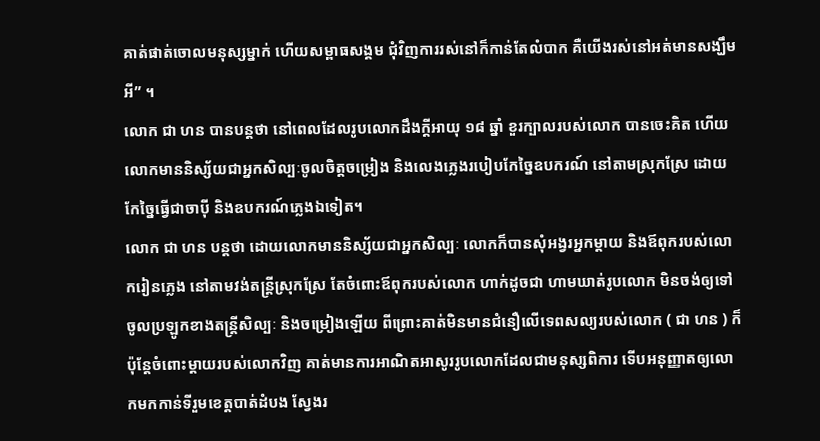គាត់ផាត់ចោលមនុស្សម្នាក់ ហើយសម្ពាធសង្គម ជុំវិញការរស់នៅក៏កាន់តែលំបាក គឺយើងរស់នៅអត់មានសង្ឃឹមអី” ។
លោក ជា ហន បានបន្តថា នៅពេលដែលរូបលោកដឹងក្តីអាយុ ១៨ ឆ្នាំ ខួរក្បាលរបស់លោក បានចេះគិត ហើយលោកមាននិស្ស័យជាអ្នកសិល្បៈចូលចិត្តចម្រៀង និងលេងភ្លេងរបៀបកែច្នៃឧបករណ៍ នៅតាមស្រុកស្រែ ដោយកែច្នៃធ្វើជាចាប៉ី និងឧបករណ៍ភ្លេងឯទៀត។
លោក ជា ហន បន្តថា ដោយលោកមាននិស្ស័យជាអ្នកសិល្បៈ លោកក៏បានសុំអង្វរអ្នកម្តាយ និងឪពុករបស់លោករៀនភ្លេង នៅតាមវង់តន្ត្រីស្រុកស្រែ តែចំពោះឪពុករបស់លោក ហាក់ដូចជា ហាមឃាត់រូបលោក មិនចង់ឲ្យទៅចូលប្រឡូកខាងតន្ត្រីសិល្បៈ និងចម្រៀងឡើយ ពីព្រោះគាត់មិនមានជំនឿលើទេពសល្យរបស់លោក ( ជា ហន ) ក៏ប៉ុន្តែចំពោះម្តាយរបស់លោកវិញ គាត់មានការអាណិតអាសូររូបលោកដែលជាមនុស្សពិការ ទើបអនុញ្ញាតឲ្យលោកមកកាន់ទីរួមខេត្តបាត់ដំបង សែ្វងរ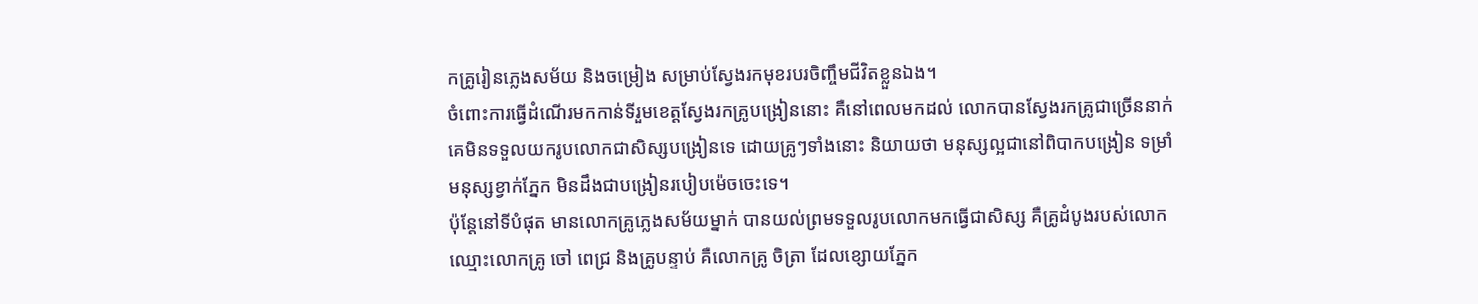កគ្រូរៀនភ្លេងសម័យ និងចម្រៀង សម្រាប់ស្វែងរកមុខរបរចិញ្ចឹមជីវិតខ្លួនឯង។
ចំពោះការធ្វើដំណើរមកកាន់ទីរួមខេត្តស្វែងរកគ្រូបង្រៀននោះ គឺនៅពេលមកដល់ លោកបានស្វែងរកគ្រូជាច្រើននាក់ គេមិនទទួលយករូបលោកជាសិស្សបង្រៀនទេ ដោយគ្រូៗទាំងនោះ និយាយថា មនុស្សល្អជានៅពិបាកបង្រៀន ទម្រាំមនុស្សខ្វាក់ភ្នែក មិនដឹងជាបង្រៀនរបៀបម៉េចចេះទេ។
ប៉ុន្តែនៅទីបំផុត មានលោកគ្រូភ្លេងសម័យម្នាក់ បានយល់ព្រមទទួលរូបលោកមកធ្វើជាសិស្ស គឺគ្រូដំបូងរបស់លោក ឈ្មោះលោកគ្រូ ចៅ ពេជ្រ និងគ្រូបន្ទាប់ គឺលោកគ្រូ ចិត្រា ដែលខ្សោយភ្នែក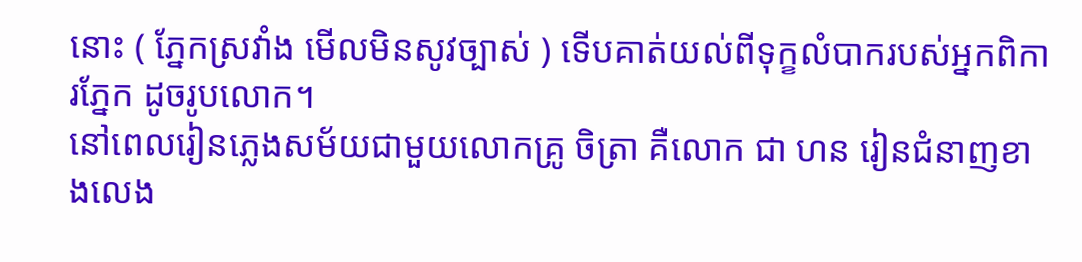នោះ ( ភ្នែកស្រវាំង មើលមិនសូវច្បាស់ ) ទើបគាត់យល់ពីទុក្ខលំបាករបស់អ្នកពិការភ្នែក ដូចរូបលោក។
នៅពេលរៀនភ្លេងសម័យជាមួយលោកគ្រូ ចិត្រា គឺលោក ជា ហន រៀនជំនាញខាងលេង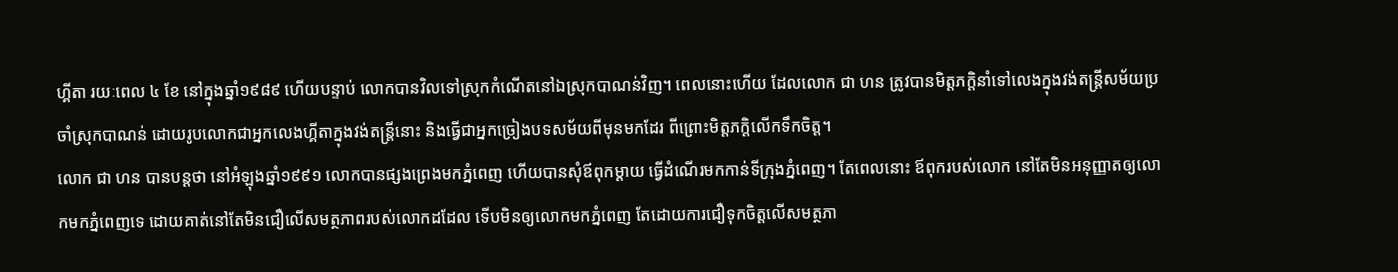ហ្គីតា រយៈពេល ៤ ខែ នៅក្នុងឆ្នាំ១៩៨៩ ហើយបន្ទាប់ លោកបានវិលទៅស្រុកកំណើតនៅឯស្រុកបាណន់វិញ។ ពេលនោះហើយ ដែលលោក ជា ហន ត្រូវបានមិត្តភក្តិនាំទៅលេងក្នុងវង់តន្ត្រីសម័យប្រចាំស្រុកបាណន់ ដោយរូបលោកជាអ្នកលេងហ្គីតាក្នុងវង់តន្ត្រីនោះ និងធ្វើជាអ្នកច្រៀងបទសម័យពីមុនមកដែរ ពីព្រោះមិត្តភក្តិលើកទឹកចិត្ត។
លោក ជា ហន បានបន្តថា នៅអំឡុងឆ្នាំ១៩៩១ លោកបានផ្សងព្រេងមកភ្នំពេញ ហើយបានសុំឪពុកម្តាយ ធ្វើដំណើរមកកាន់ទីក្រុងភ្នំពេញ។ តែពេលនោះ ឪពុករបស់លោក នៅតែមិនអនុញ្ញាតឲ្យលោកមកភ្នំពេញទេ ដោយគាត់នៅតែមិនជឿលើសមត្ថភាពរបស់លោកដដែល ទើបមិនឲ្យលោកមកភ្នំពេញ តែដោយការជឿទុកចិត្តលើសមត្ថភា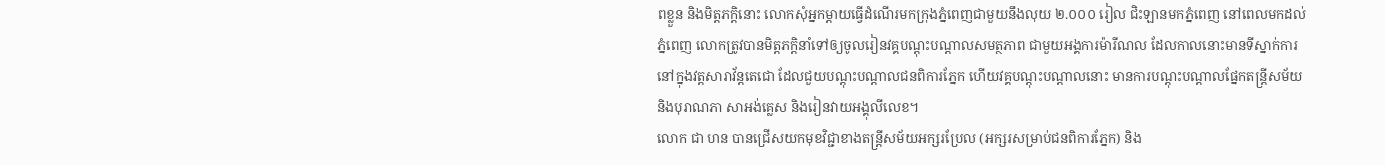ពខ្លួន និងមិត្តភក្តិនោះ លោកសុំអ្នកម្តាយធ្វើដំណើរមកក្រុងភ្នំពេញជាមួយនឹងលុយ ២.០០០ រៀល ជិះឡានមកភ្នំពេញ នៅពេលមកដល់ភ្នំពេញ លោកត្រូវបានមិត្តភក្តិនាំទៅឲ្យចូលរៀនវគ្គបណ្តុះបណ្តាលសមត្ថភាព ជាមួយអង្គការម៉ារីណល ដែលកាលនោះមានទីស្នាក់ការនៅក្នុងវត្តសារាវ័ន្តតេជោ ដែលជួយបណ្តុះបណ្តាលជនពិការភ្នែក ហើយវគ្គបណ្តុះបណ្តាលនោះ មានការបណ្តុះបណ្តាលផ្នែកតន្ត្រីសម័យ និងបុរាណភា សាអង់គ្លេស និងរៀនវាយអង្គុលីលេខ។
លោក ជា ហន បានជ្រើសយកមុខវិជ្ជាខាងតន្ត្រីសម័យអក្សរប្រែល (អក្សរសម្រាប់ជនពិការភ្នែក) និង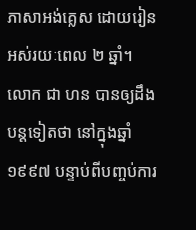ភាសាអង់គ្លេស ដោយរៀនអស់រយៈពេល ២ ឆ្នាំ។
លោក ជា ហន បានឲ្យដឹងបន្តទៀតថា នៅក្នុងឆ្នាំ១៩៩៧ បន្ទាប់ពីបញ្ចប់ការ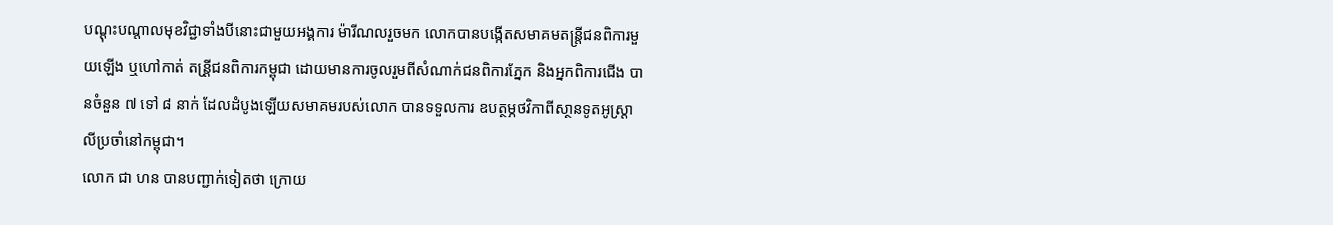បណ្តុះបណ្តាលមុខវិជ្ជាទាំងបីនោះជាមួយអង្គការ ម៉ារីណលរួចមក លោកបានបង្កើតសមាគមតន្ត្រីជនពិការមួយឡើង ឬហៅកាត់ តន្រី្តជនពិការកម្ពុជា ដោយមានការចូលរួមពីសំណាក់ជនពិការភ្នែក និងអ្នកពិការជើង បានចំនួន ៧ ទៅ ៨ នាក់ ដែលដំបូងឡើយសមាគមរបស់លោក បានទទួលការ ឧបត្ថម្ភថវិកាពីសា្ថនទូតអូស្ត្រាលីប្រចាំនៅកម្ពុជា។
លោក ជា ហន បានបញ្ជាក់ទៀតថា ក្រោយ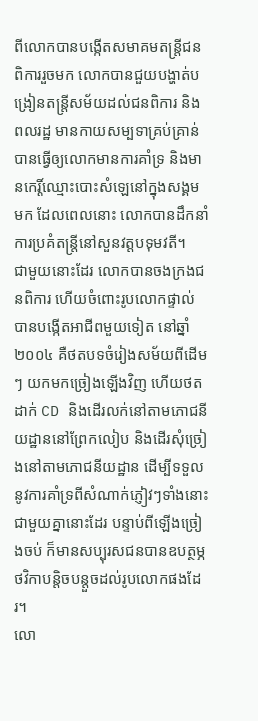ពីលោកបានបង្កើតសមាគមតន្ត្រីជនពិការរួចមក លោកបានជួយបង្ហាត់បង្រៀនតន្ត្រីសម័យដល់ជនពិការ និងពលរដ្ឋ មានកាយសម្បទាគ្រប់គ្រាន់ បានធ្វើឲ្យលោកមានការគាំទ្រ និងមានកេរ្តិ៍ឈ្មោះបោះសំឡេនៅក្នុងសង្គមមក ដែលពេលនោះ លោកបានដឹកនាំការប្រគំតន្ត្រីនៅសួនវត្តបទុមវតី។
ជាមួយនោះដែរ លោកបានចងក្រងជនពិការ ហើយចំពោះរូបលោកផ្ទាល់ បានបង្កើតអាជីពមួយទៀត នៅឆ្នាំ២០០៤ គឺថតបទចំរៀងសម័យពីដើមៗ យកមកច្រៀងឡើងវិញ ហើយថតដាក់ CD និងដើរលក់នៅតាមភោជនីយដ្ឋាននៅព្រែកលៀប និងដើរសុំច្រៀងនៅតាមភោជនីយដ្ឋាន ដើម្បីទទួលនូវការគាំទ្រពីសំណាក់ភ្ញៀវៗទាំងនោះ ជាមួយគ្នានោះដែរ បន្ទាប់ពីឡើងច្រៀងចប់ ក៏មានសប្បុរសជនបានឧបត្ថម្ភថវិកាបន្តិចបន្តួចដល់រូបលោកផងដែរ។
លោ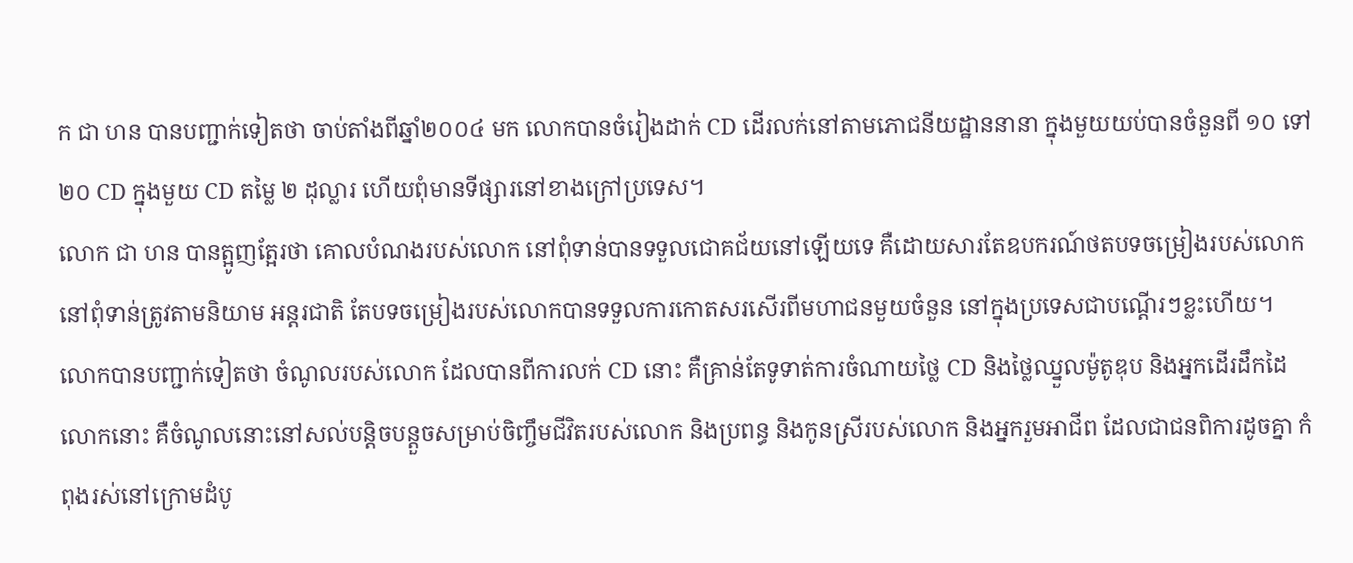ក ជា ហន បានបញ្ជាក់ទៀតថា ចាប់តាំងពីឆ្នាំ២០០៤ មក លោកបានចំរៀងដាក់ CD ដើរលក់នៅតាមភោជនីយដ្ឋាននានា ក្នុងមួយយប់បានចំនួនពី ១០ ទៅ ២០ CD ក្នុងមួយ CD តម្លៃ ២ ដុល្លារ ហើយពុំមានទីផ្សារនៅខាងក្រៅប្រទេស។
លោក ជា ហន បានត្អូញត្អែរថា គោលបំណងរបស់លោក នៅពុំទាន់បានទទួលជោគជ័យនៅឡើយទេ គឺដោយសារតែឧបករណ៍ថតបទចម្រៀងរបស់លោកនៅពុំទាន់ត្រូវតាមនិយាម អន្តរជាតិ តែបទចម្រៀងរបស់លោកបានទទួលការកោតសរសើរពីមហាជនមួយចំនួន នៅក្នុងប្រទេសជាបណ្តើរៗខ្លះហើយ។
លោកបានបញ្ជាក់ទៀតថា ចំណូលរបស់លោក ដែលបានពីការលក់ CD នោះ គឺគ្រាន់តែទូទាត់ការចំណាយថ្លៃ CD និងថ្លៃឈ្នួលម៉ូតូឌុប និងអ្នកដើរដឹកដៃលោកនោះ គឺចំណូលនោះនៅសល់បន្តិចបន្តួចសម្រាប់ចិញ្ចឹមជីវិតរបស់លោក និងប្រពន្ធ និងកូនស្រីរបស់លោក និងអ្នករួមអាជីព ដែលជាជនពិការដូចគ្នា កំពុងរស់នៅក្រោមដំបូ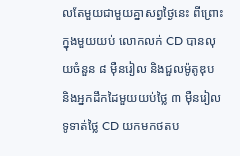លតែមួយជាមួយគ្នាសព្វថ្ងៃនេះ ពីព្រោះក្នុងមួយយប់ លោកលក់ CD បានលុយចំនួន ៨ ម៉ឺនរៀល និងជួលម៉ូតូឌុប និងអ្នកដឹកដៃមួយយប់ថ្លៃ ៣ ម៉ឺនរៀល ទូទាត់ថ្លៃ CD យកមកថតប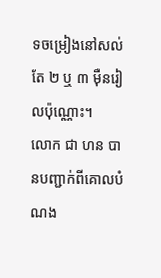ទចម្រៀងនៅសល់តែ ២ ឬ ៣ ម៉ឺនរៀលប៉ុណ្ណោះ។
លោក ជា ហន បានបញ្ជាក់ពីគោលបំណង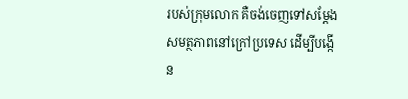របស់ក្រុមលោក គឺចង់ចេញទៅសម្តែងសមត្ថភាពនៅក្រៅប្រទេស ដើម្បីបង្កើន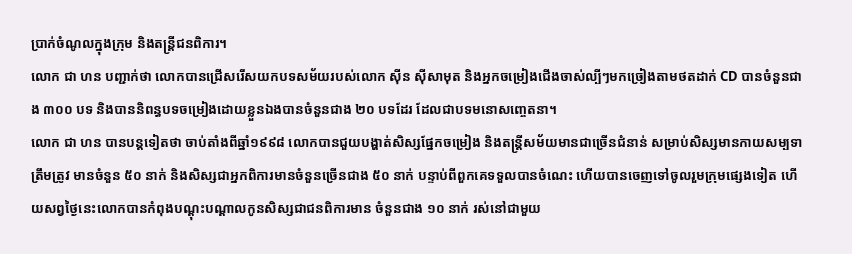ប្រាក់ចំណូលក្នុងក្រុម និងតន្ត្រីជនពិការ។
លោក ជា ហន បញ្ជាក់ថា លោកបានជ្រើសរើសយកបទសម័យរបស់លោក ស៊ីន ស៊ីសាមុត និងអ្នកចម្រៀងជើងចាស់ល្បីៗមកច្រៀងតាមថតដាក់ CD បានចំនួនជាង ៣០០ បទ និងបាននិពន្ធបទចម្រៀងដោយខ្លួនឯងបានចំនួនជាង ២០ បទដែរ ដែលជាបទមនោសញ្ចេតនា។
លោក ជា ហន បានបន្តទៀតថា ចាប់តាំងពីឆ្នាំ១៩៩៨ លោកបានជួយបង្ហាត់សិស្សផ្នែកចម្រៀង និងតន្ត្រីសម័យមានជាច្រើនជំនាន់ សម្រាប់សិស្សមានកាយសម្បទាត្រឹមត្រូវ មានចំនួន ៥០ នាក់ និងសិស្សជាអ្នកពិការមានចំនួនច្រើនជាង ៥០ នាក់ បន្ទាប់ពីពួកគេទទួលបានចំណេះ ហើយបានចេញទៅចូលរួមក្រុមផ្សេងទៀត ហើយសព្វថ្ងៃនេះលោកបានកំពុងបណ្តុះបណ្តាលកូនសិស្សជាជនពិការមាន ចំនួនជាង ១០ នាក់ រស់នៅជាមួយ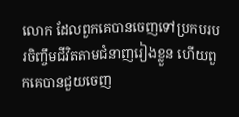លោក ដែលពួកគេបានចេញទៅប្រកបរបរចិញ្ចឹមជីវិតតាមជំនាញរៀងខ្លួន ហើយពួកគេបានជួយចេញ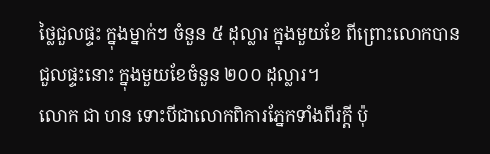ថ្លៃជួលផ្ទះ ក្នុងម្នាក់ៗ ចំនួន ៥ ដុល្លារ ក្នុងមួយខែ ពីព្រោះលោកបានជួលផ្ទះនោះ ក្នុងមួយខែចំនួន ២០០ ដុល្លារ។
លោក ជា ហន ទោះបីជាលោកពិការភ្នែកទាំងពីរក្តី ប៉ុ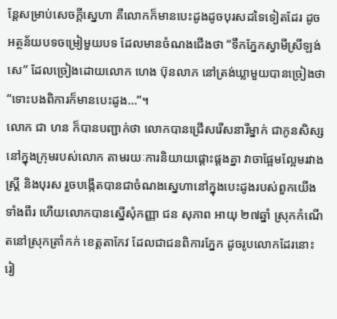ន្តែសម្រាប់សេចក្តីស្នេហា គឺលោកក៏មានបេះដូងដូចបុរសដទៃទៀតដែរ ដូចអត្ថន័យបទចម្រៀមួយបទ ដែលមានចំណងជើងថា “ទឹកភ្នែកស្វាមីស្រីឡង់សេ” ដែលច្រៀងដោយលោក ហេង ប៊ុនលាភ នៅត្រង់ឃ្លាមួយបានច្រៀងថា “ទោះបងពិការក៏មានបេះដូង…”។
លោក ជា ហន ក៏បានបញ្ជាក់ថា លោកបានជ្រើសរើសនារីម្នាក់ ជាកូនសិស្ស នៅក្នុងក្រុមរបស់លោក តាមរយៈការនិយាយផ្តោះផ្តងគ្នា វាចាផ្អែមល្អែមរវាងស្ត្រី និងបុរស រួចបង្កើតបានជាចំណងស្នេហានៅក្នុងបេះដូងរបស់ពួកយើងទាំងពីរ ហើយលោកបានស្នើសុំកញ្ញា ជន សុភាព អាយុ ២៧ឆ្នាំ ស្រុកកំណើតនៅស្រុកត្រាំកក់ ខេត្តតាកែវ ដែលជាជនពិការភ្នែក ដូចរូបលោកដែរនោះ រៀ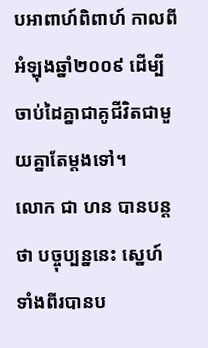បអាពាហ៍ពិពាហ៍ កាលពីអំឡុងឆ្នាំ២០០៩ ដើម្បីចាប់ដៃគ្នាជាគូជីវិតជាមួយគ្នាតែម្តងទៅ។
លោក ជា ហន បានបន្តថា បច្ចុប្បន្ននេះ ស្នេហ៍ទាំងពីរបានប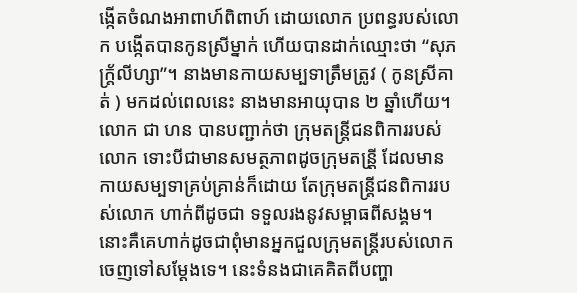ង្កើតចំណងអាពាហ៍ពិពាហ៍ ដោយលោក ប្រពន្ធរបស់លោក បង្កើតបានកូនស្រីម្នាក់ ហើយបានដាក់ឈ្មោះថា “សុភក្ត្រ័លីហ្សា”។ នាងមានកាយសម្បទាត្រឹមត្រូវ ( កូនស្រីគាត់ ) មកដល់ពេលនេះ នាងមានអាយុបាន ២ ឆ្នាំហើយ។
លោក ជា ហន បានបញ្ជាក់ថា ក្រុមតន្ត្រីជនពិការរបស់លោក ទោះបីជាមានសមត្ថភាពដូចក្រុមតន្រី្ត ដែលមានកាយសម្បទាគ្រប់គ្រាន់ក៏ដោយ តែក្រុមតន្ត្រីជនពិការរបស់លោក ហាក់ពីដូចជា ទទួលរងនូវសម្ពាធពីសង្គម។ នោះគឺគេហាក់ដូចជាពុំមានអ្នកជួលក្រុមតន្ត្រីរបស់លោកចេញទៅសម្តែងទេ។ នេះទំនងជាគេគិតពីបញ្ហា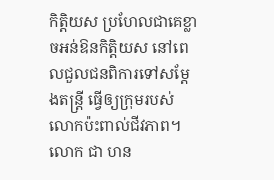កិត្តិយស ប្រហែលជាគេខ្លាចអន់ឱនកិត្តិយស នៅពេលជួលជនពិការទៅសម្តែងតន្ត្រី ធ្វើឲ្យក្រុមរបស់លោកប៉ះពាល់ជីវភាព។
លោក ជា ហន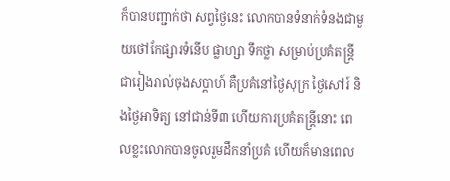ក៏បានបញ្ជាក់ថា សព្វថ្ងៃនេះ លោកបានទំនាក់ទំនងជាមួយថៅកែផ្សារទំនើប ផ្លាហ្សា ទឹកថ្លា សម្រាប់ប្រគំតន្ត្រីជារៀងរាល់ចុងសប្តាហ៍ គឺប្រគំនៅថ្ងៃសុក្រ ថ្ងៃសៅរ៍ និងថ្ងៃអាទិត្យ នៅជាន់ទី៣ ហើយការប្រគំតន្ត្រីនោះ ពេលខ្លះលោកបានចូលរួមដឹកនាំប្រគំ ហើយក៏មានពេល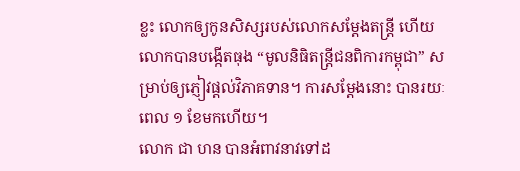ខ្លះ លោកឲ្យកូនសិស្សរបស់លោកសម្តែងតន្ត្រី ហើយលោកបានបង្កើតធុង “មូលនិធិតន្ត្រីជនពិការកម្ពុជា” សម្រាប់ឲ្យភ្ញៀវផ្តល់វិភាគទាន។ ការសម្តែងនោះ បានរយៈពេល ១ ខែមកហើយ។
លោក ជា ហន បានអំពាវនាវទៅដ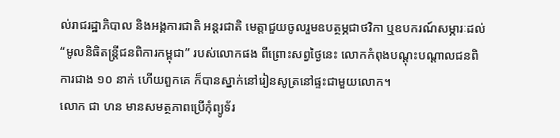ល់រាជរដ្ឋាភិបាល និងអង្គការជាតិ អន្តរជាតិ មេត្តាជួយចូលរួមឧបត្ថម្ភជាថវិកា ឬឧបករណ៍សម្ភារៈដល់ “មូលនិធិតន្ត្រីជនពិការកម្ពុជា” របស់លោកផង ពីព្រោះសព្វថ្ងៃនេះ លោកកំពុងបណ្តុះបណ្តាលជនពិការជាង ១០ នាក់ ហើយពួកគេ ក៏បានស្នាក់នៅរៀនសូត្រនៅផ្ទះជាមួយលោក។
លោក ជា ហន មានសមត្ថភាពប្រើកុំព្យូទ័រ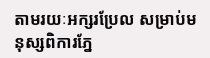តាមរយៈអក្សរប្រែល សម្រាប់មនុស្សពិការភ្នែ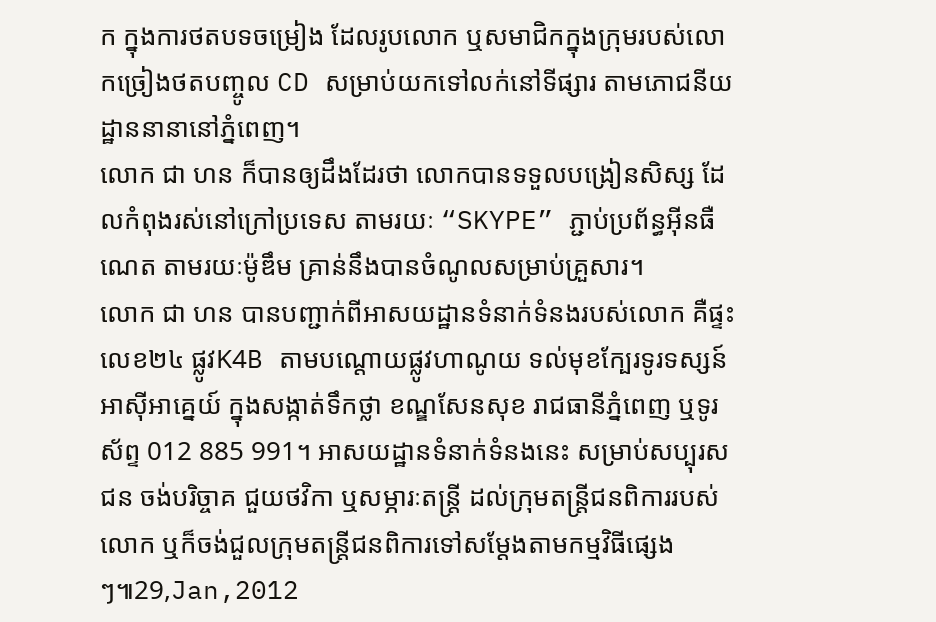ក ក្នុងការថតបទចម្រៀង ដែលរូបលោក ឬសមាជិកក្នុងក្រុមរបស់លោកច្រៀងថតបញ្ចូល CD សម្រាប់យកទៅលក់នៅទីផ្សារ តាមភោជនីយដ្ឋាននានានៅភ្នំពេញ។
លោក ជា ហន ក៏បានឲ្យដឹងដែរថា លោកបានទទួលបង្រៀនសិស្ស ដែលកំពុងរស់នៅក្រៅប្រទេស តាមរយៈ “SKYPE” ភ្ជាប់ប្រព័ន្ធអ៊ីនធឺណេត តាមរយៈម៉ូឌឹម គ្រាន់នឹងបានចំណូលសម្រាប់គ្រួសារ។
លោក ជា ហន បានបញ្ជាក់ពីអាសយដ្ឋានទំនាក់ទំនងរបស់លោក គឺផ្ទះលេខ២៤ ផ្លូវK4B តាមបណ្តោយផ្លូវហាណូយ ទល់មុខក្បែរទូរទស្សន៍អាស៊ីអាគ្នេយ៍ ក្នុងសង្កាត់ទឹកថ្លា ខណ្ឌសែនសុខ រាជធានីភ្នំពេញ ឬទូរស័ព្ទ 012 885 991។ អាសយដ្ឋានទំនាក់ទំនងនេះ សម្រាប់សប្បុរសជន ចង់បរិច្ចាគ ជួយថវិកា ឬសម្ភារៈតន្ត្រី ដល់ក្រុមតន្ត្រីជនពិការរបស់លោក ឬក៏ចង់ជួលក្រុមតន្ត្រីជនពិការទៅសម្តែងតាមកម្មវិធីផ្សេងៗ៕29,Jan,2012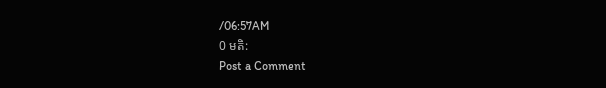/06:57AM
0 មតិ:
Post a Comment